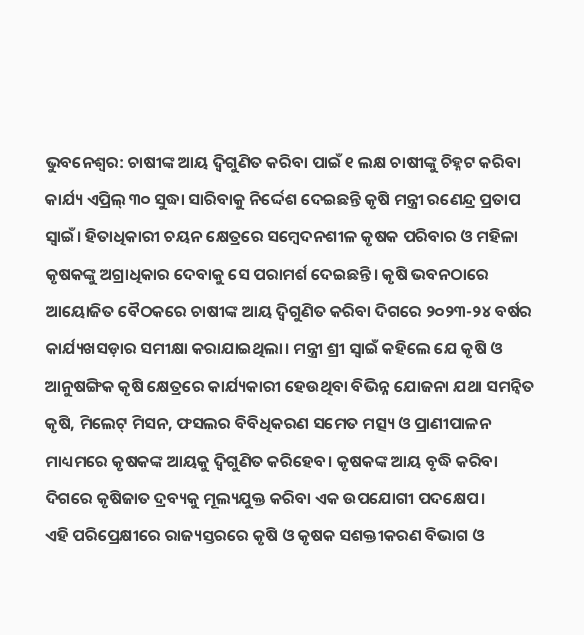ଭୁବନେଶ୍ବର: ଚାଷୀଙ୍କ ଆୟ ଦ୍ବିଗୁଣିତ କରିବା ପାଇଁ ୧ ଲକ୍ଷ ଚାଷୀଙ୍କୁ ଚିହ୍ନଟ କରିବା କାର୍ଯ୍ୟ ଏପ୍ରିଲ୍ ୩୦ ସୁଦ୍ଧା ସାରିବାକୁ ନିର୍ଦ୍ଦେଶ ଦେଇଛନ୍ତି କୃଷି ମନ୍ତ୍ରୀ ରଣେନ୍ଦ୍ର ପ୍ରତାପ ସ୍ବାଇଁ। ହିତାଧିକାରୀ ଚୟନ କ୍ଷେତ୍ରରେ ସମ୍ବେଦନଶୀଳ କୃଷକ ପରିବାର ଓ ମହିଳା କୃଷକଙ୍କୁ ଅଗ୍ରାଧିକାର ଦେବାକୁ ସେ ପରାମର୍ଶ ଦେଇଛନ୍ତି। କୃଷି ଭବନଠାରେ ଆୟୋଜିତ ବୈଠକରେ ଚାଷୀଙ୍କ ଆୟ ଦ୍ୱିଗୁଣିତ କରିବା ଦିଗରେ ୨୦୨୩-୨୪ ବର୍ଷର କାର୍ଯ୍ୟଖସଡ଼ାର ସମୀକ୍ଷା କରାଯାଇଥିଲା। ମନ୍ତ୍ରୀ ଶ୍ରୀ ସ୍ୱାଇଁ କହିଲେ ଯେ କୃଷି ଓ ଆନୁଷଙ୍ଗିକ କୃଷି କ୍ଷେତ୍ରରେ କାର୍ଯ୍ୟକାରୀ ହେଉଥିବା ବିଭିନ୍ନ ଯୋଜନା ଯଥା ସମନ୍ୱିତ କୃଷି, ମିଲେଟ୍ ମିସନ, ଫସଲର ବିବିଧିକରଣ ସମେତ ମତ୍ସ୍ୟ ଓ ପ୍ରାଣୀପାଳନ ମାଧ୍ୟମରେ କୃଷକଙ୍କ ଆୟକୁ ଦ୍ୱିଗୁଣିତ କରିହେବ। କୃଷକଙ୍କ ଆୟ ବୃଦ୍ଧି କରିବା ଦିଗରେ କୃଷିଜାତ ଦ୍ରବ୍ୟକୁ ମୂଲ୍ୟଯୁକ୍ତ କରିବା ଏକ ଉପଯୋଗୀ ପଦକ୍ଷେପ।
ଏହି ପରିପ୍ରେକ୍ଷୀରେ ରାଜ୍ୟସ୍ତରରେ କୃଷି ଓ କୃଷକ ସଶକ୍ତୀକରଣ ବିଭାଗ ଓ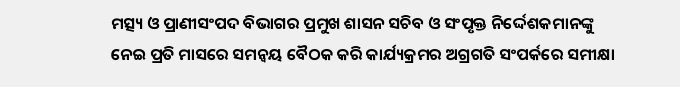ମତ୍ସ୍ୟ ଓ ପ୍ରାଣୀସଂପଦ ବିଭାଗର ପ୍ରମୁଖ ଶାସନ ସଚିବ ଓ ସଂପୃକ୍ତ ନିର୍ଦ୍ଦେଶକମାନଙ୍କୁ ନେଇ ପ୍ରତି ମାସରେ ସମନ୍ୱୟ ବୈଠକ କରି କାର୍ଯ୍ୟକ୍ରମର ଅଗ୍ରଗତି ସଂପର୍କରେ ସମୀକ୍ଷା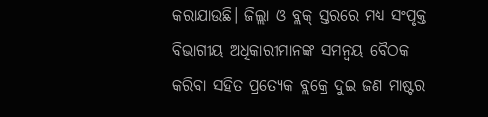କରାଯାଉଛି। ଜିଲ୍ଲା ଓ ବ୍ଲକ୍ ସ୍ତରରେ ମଧ୍ୟ ସଂପୃକ୍ତ ବିଭାଗୀୟ ଅଧିକାରୀମାନଙ୍କ ସମନ୍ୱୟ ବୈଠକ କରିବା ସହିତ ପ୍ରତ୍ୟେକ ବ୍ଲକ୍ରେ ଦୁଇ ଜଣ ମାଷ୍ଟର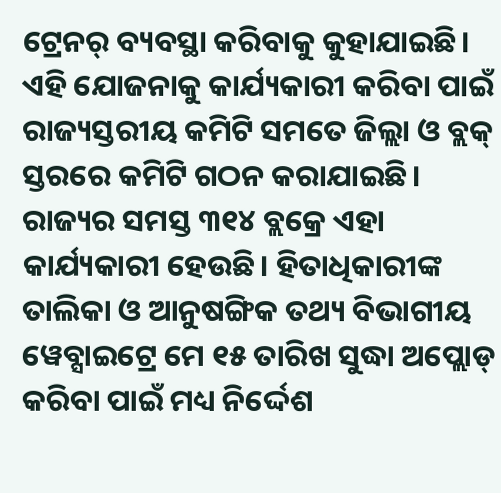ଟ୍ରେନର୍ ବ୍ୟବସ୍ଥା କରିବାକୁ କୁହାଯାଇଛି। ଏହି ଯୋଜନାକୁ କାର୍ଯ୍ୟକାରୀ କରିବା ପାଇଁ ରାଜ୍ୟସ୍ତରୀୟ କମିଟି ସମତେ ଜିଲ୍ଲା ଓ ବ୍ଲକ୍ ସ୍ତରରେ କମିଟି ଗଠନ କରାଯାଇଛି। ରାଜ୍ୟର ସମସ୍ତ ୩୧୪ ବ୍ଲକ୍ରେ ଏହା କାର୍ଯ୍ୟକାରୀ ହେଉଛି। ହିତାଧିକାରୀଙ୍କ ତାଲିକା ଓ ଆନୁଷଙ୍ଗିକ ତଥ୍ୟ ବିଭାଗୀୟ ୱେବ୍ସାଇଟ୍ରେ ମେ ୧୫ ତାରିଖ ସୁଦ୍ଧା ଅପ୍ଲୋଡ୍ କରିବା ପାଇଁ ମଧ୍ୟ ନିର୍ଦ୍ଦେଶ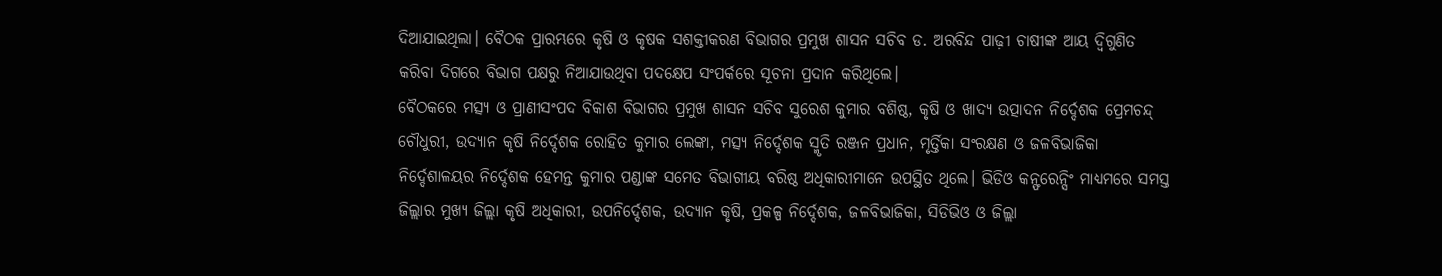ଦିଆଯାଇଥିଲା। ବୈଠକ ପ୍ରାରମ୍ଭରେ କୃଷି ଓ କୃଷକ ସଶକ୍ତୀକରଣ ବିଭାଗର ପ୍ରମୁଖ ଶାସନ ସଚିବ ଡ. ଅରବିନ୍ଦ ପାଢ଼ୀ ଚାଷୀଙ୍କ ଆୟ ଦ୍ୱିଗୁଣିତ କରିବା ଦିଗରେ ବିଭାଗ ପକ୍ଷରୁ ନିଆଯାଉଥିବା ପଦକ୍ଷେପ ସଂପର୍କରେ ସୂଚନା ପ୍ରଦାନ କରିଥିଲେ।
ବୈଠକରେ ମତ୍ସ୍ୟ ଓ ପ୍ରାଣୀସଂପଦ ବିକାଶ ବିଭାଗର ପ୍ରମୁଖ ଶାସନ ସଚିବ ସୁରେଶ କୁମାର ବଶିଷ୍ଠ, କୃଷି ଓ ଖାଦ୍ୟ ଉତ୍ପାଦନ ନିର୍ଦ୍ଦେଶକ ପ୍ରେମଚନ୍ଦ୍ ଚୌଧୁରୀ, ଉଦ୍ୟାନ କୃଷି ନିର୍ଦ୍ଦେଶକ ରୋହିତ କୁମାର ଲେଙ୍କା, ମତ୍ସ୍ୟ ନିର୍ଦ୍ଦେଶକ ସ୍ମୃତି ରଞ୍ଜନ ପ୍ରଧାନ, ମୃର୍ତ୍ତିକା ସଂରକ୍ଷଣ ଓ ଜଳବିଭାଜିକା ନିର୍ଦ୍ଦେଶାଳୟର ନିର୍ଦ୍ଦେଶକ ହେମନ୍ତ କୁମାର ପଣ୍ଡାଙ୍କ ସମେତ ବିଭାଗୀୟ ବରିଷ୍ଠ ଅଧିକାରୀମାନେ ଉପସ୍ଥିତ ଥିଲେ। ଭିଡିଓ କନ୍ଫରେନ୍ସିଂ ମାଧ୍ୟମରେ ସମସ୍ତ ଜିଲ୍ଲାର ମୁଖ୍ୟ ଜିଲ୍ଲା କୃଷି ଅଧିକାରୀ, ଉପନିର୍ଦ୍ଦେଶକ, ଉଦ୍ୟାନ କୃଷି, ପ୍ରକଳ୍ପ ନିର୍ଦ୍ଦେଶକ, ଜଳବିଭାଜିକା, ସିଡିଭିଓ ଓ ଜିଲ୍ଲା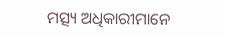ମତ୍ସ୍ୟ ଅଧିକାରୀମାନେ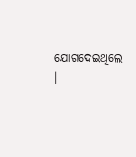ଯୋଗଦେଇଥିଲେ ।